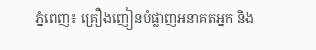ភ្នំពេញ៖ គ្រឿងញៀនបំផ្លាញអនាគតអ្នក និង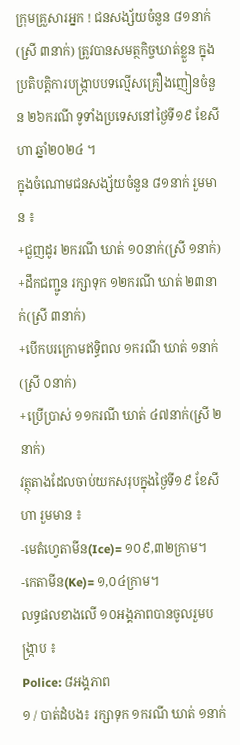ក្រុមគ្រួសារអ្នក ! ជនសង្ស័យចំនួន ៨១នាក់ (ស្រី ៣នាក់) ត្រូវបានសមត្ថកិច្ចឃាត់ខ្លួន ក្នុងប្រតិបត្តិការបង្ក្រាបបទល្មើសគ្រឿងញៀនចំនួន ២៦ករណី ទូទាំងប្រទេសនៅថ្ងៃទី១៩ ខែសីហា ឆ្នាំ២០២៤ ។
ក្នុងចំណោមជនសង្ស័យចំនួន ៨១នាក់ រួមមាន ៖
+ជួញដូរ ២ករណី ឃាត់ ១០នាក់(ស្រី ១នាក់)
+ដឹកជញ្ជូន រក្សាទុក ១២ករណី ឃាត់ ២៣នាក់(ស្រី ៣នាក់)
+បើកបរក្រោមឥទ្ធិពល ១ករណី ឃាត់ ១នាក់(ស្រី ០នាក់)
+ប្រើប្រាស់ ១១ករណី ឃាត់ ៤៧នាក់(ស្រី ២នាក់)
វត្ថុតាងដែលចាប់យកសរុបក្នុងថ្ងៃទី១៩ ខែសីហា រួមមាន ៖
-មេតំហ្វេតាមីន(Ice)= ១០៩,៣២ក្រាម។
-កេតាមីន(Ke)= ១,០៤ក្រាម។
លទ្ធផលខាងលើ ១០អង្គភាពបានចូលរួមបង្ក្រាប ៖
Police: ៨អង្គភាព
១ / បាត់ដំបង៖ រក្សាទុក ១ករណី ឃាត់ ១នាក់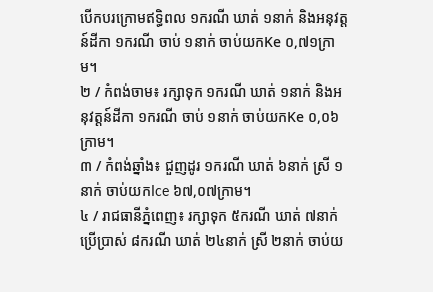បើកបរក្រោមឥទ្ធិពល ១ករណី ឃាត់ ១នាក់ និងអនុវត្តន៍ដីកា ១ករណី ចាប់ ១នាក់ ចាប់យកKe ០,៧១ក្រាម។
២ / កំពង់ចាម៖ រក្សាទុក ១ករណី ឃាត់ ១នាក់ និងអនុវត្តន៍ដីកា ១ករណី ចាប់ ១នាក់ ចាប់យកKe ០,០៦ក្រាម។
៣ / កំពង់ឆ្នាំង៖ ជួញដូរ ១ករណី ឃាត់ ៦នាក់ ស្រី ១នាក់ ចាប់យកIce ៦៧,០៧ក្រាម។
៤ / រាជធានីភ្នំពេញ៖ រក្សាទុក ៥ករណី ឃាត់ ៧នាក់ ប្រើប្រាស់ ៨ករណី ឃាត់ ២៤នាក់ ស្រី ២នាក់ ចាប់យ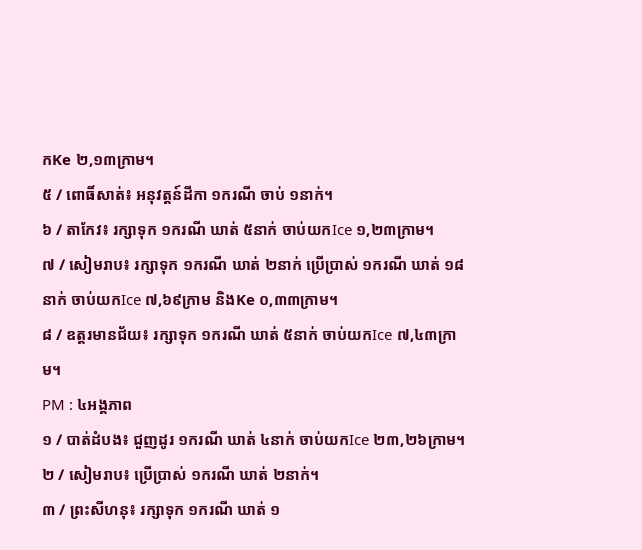កKe ២,១៣ក្រាម។
៥ / ពោធិ៍សាត់៖ អនុវត្តន៍ដីកា ១ករណី ចាប់ ១នាក់។
៦ / តាកែវ៖ រក្សាទុក ១ករណី ឃាត់ ៥នាក់ ចាប់យកIce ១,២៣ក្រាម។
៧ / សៀមរាប៖ រក្សាទុក ១ករណី ឃាត់ ២នាក់ ប្រើប្រាស់ ១ករណី ឃាត់ ១៨នាក់ ចាប់យកIce ៧,៦៩ក្រាម និងKe ០,៣៣ក្រាម។
៨ / ឧត្តរមានជ័យ៖ រក្សាទុក ១ករណី ឃាត់ ៥នាក់ ចាប់យកIce ៧,៤៣ក្រាម។
PM : ៤អង្គភាព
១ / បាត់ដំបង៖ ជួញដូរ ១ករណី ឃាត់ ៤នាក់ ចាប់យកIce ២៣,២៦ក្រាម។
២ / សៀមរាប៖ ប្រើប្រាស់ ១ករណី ឃាត់ ២នាក់។
៣ / ព្រះសីហនុ៖ រក្សាទុក ១ករណី ឃាត់ ១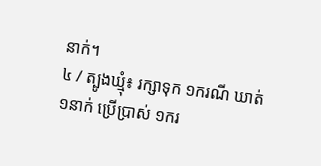នាក់។
៤ / ត្បូងឃ្មុំ៖ រក្សាទុក ១ករណី ឃាត់ ១នាក់ ប្រើប្រាស់ ១ករ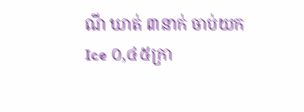ណី ឃាត់ ៣នាក់ ចាប់យកIce ០,៤៥ក្រា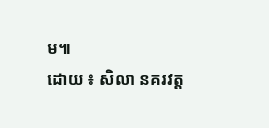ម៕
ដោយ ៖ សិលា នគរវត្ត